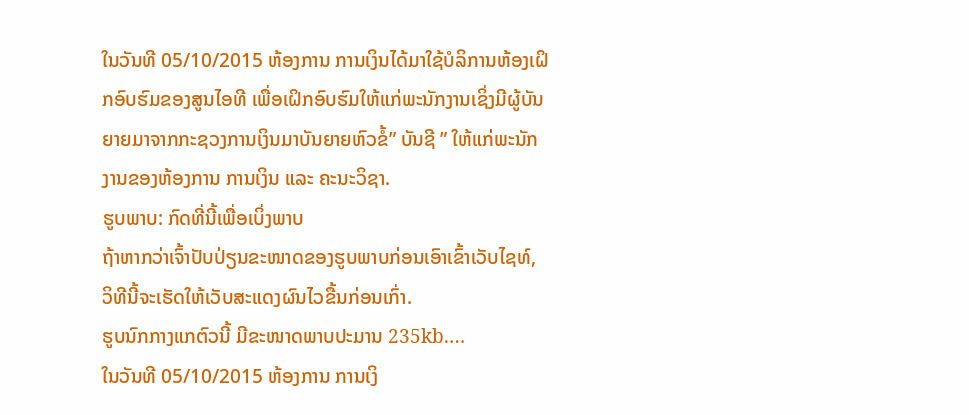ໃນວັນທີ 05/10/2015 ຫ້ອງການ ການເງິນໄດ້ມາໃຊ້ບໍລິການຫ້ອງເຝິກອົບຮົມຂອງສູນໄອທີ ເພື່ອເຝິກອົບຮົມໃຫ້ແກ່ພະນັກງານເຊິ່ງມີຜູ້ບັນຍາຍມາຈາກກະຊວງການເງິນມາບັນຍາຍຫົວຂໍ້” ບັນຊີ ” ໃຫ້ແກ່ພະນັກງານຂອງຫ້ອງການ ການເງິນ ແລະ ຄະນະວິຊາ.
ຮູບພາບ: ກົດທີ່ນີ້ເພື່ອເບິ່ງພາບ
ຖ້າຫາກວ່າເຈົ້າປັບປ່ຽນຂະໜາດຂອງຮູບພາບກ່ອນເອົາເຂົ້າເວັບໄຊທ໌, ວິທີນີ້ຈະເຮັດໃຫ້ເວັບສະແດງຜົນໄວຂື້ນກ່ອນເກົ່າ.
ຮູບນົກກາງແກຕົວນີ້ ມີຂະໜາດພາບປະມານ 235kb.…
ໃນວັນທີ 05/10/2015 ຫ້ອງການ ການເງິ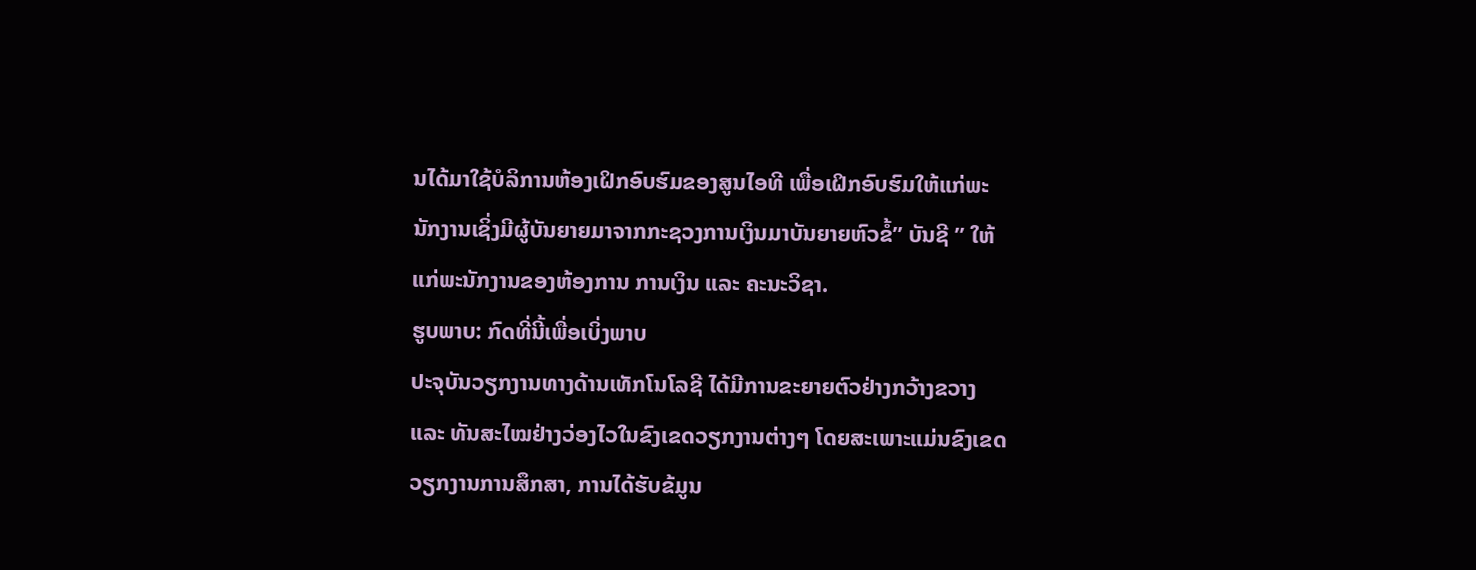ນໄດ້ມາໃຊ້ບໍລິການຫ້ອງເຝິກອົບຮົມຂອງສູນໄອທີ ເພື່ອເຝິກອົບຮົມໃຫ້ແກ່ພະນັກງານເຊິ່ງມີຜູ້ບັນຍາຍມາຈາກກະຊວງການເງິນມາບັນຍາຍຫົວຂໍ້” ບັນຊີ ” ໃຫ້ແກ່ພະນັກງານຂອງຫ້ອງການ ການເງິນ ແລະ ຄະນະວິຊາ.
ຮູບພາບ: ກົດທີ່ນີ້ເພື່ອເບິ່ງພາບ
ປະຈຸບັນວຽກງານທາງດ້ານເທັກໂນໂລຊີ ໄດ້ມີການຂະຍາຍຕົວຢ່າງກວ້າງຂວາງ ແລະ ທັນສະໄໝຢ່າງວ່ອງໄວໃນຂົງເຂດວຽກງານຕ່າງໆ ໂດຍສະເພາະແມ່ນຂົງເຂດວຽກງານການສຶກສາ, ການໄດ້ຮັບຂ້ມູນ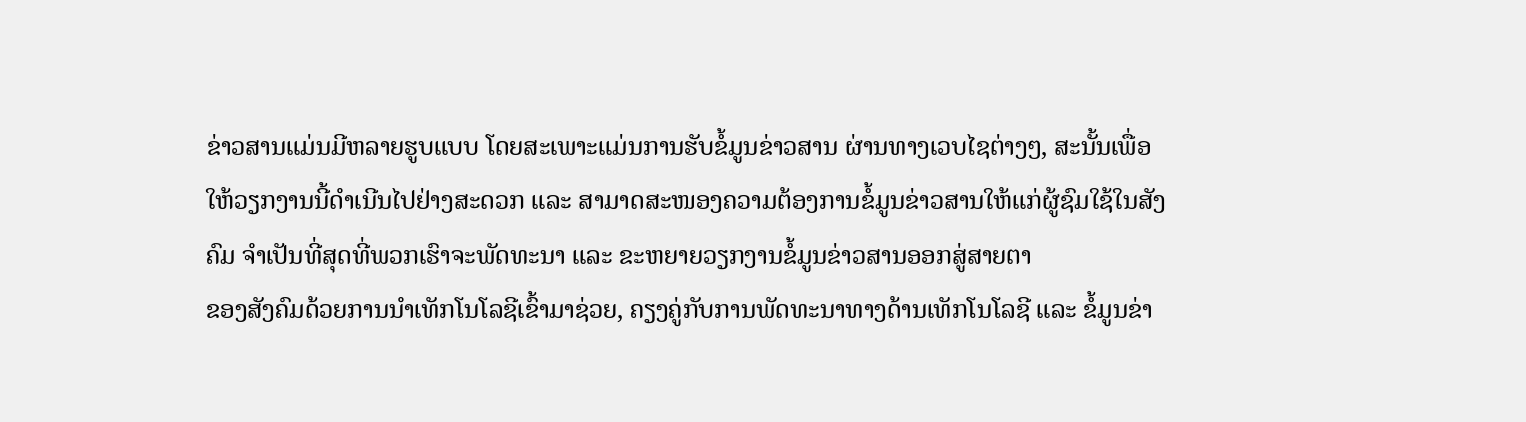ຂ່າວສານແມ່ນມີຫລາຍຮູບແບບ ໂດຍສະເພາະແມ່ນການຮັບຂໍ້ມູນຂ່າວສານ ຜ່ານທາງເວບໄຊຕ່າງໆ, ສະນັ້ນເພື່ອໃຫ້ວຽກງານນີ້ດຳເນີນໄປຢ່າງສະດວກ ແລະ ສາມາດສະໜອງຄວາມຕ້ອງການຂໍ້ມູນຂ່າວສານໃຫ້ແກ່ຜູ້ຊົມໃຊ້ໃນສັງຄົມ ຈຳເປັນທີ່ສຸດທີ່ພວກເຮົາຈະພັດທະນາ ແລະ ຂະຫຍາຍວຽກງານຂໍ້ມູນຂ່າວສານອອກສູ່ສາຍຕາ
ຂອງສັງຄົມດ້ວຍການນຳເທັກໂນໂລຊີເຂົ້າມາຊ່ວຍ, ຄຽງຄູ່ກັບການພັດທະນາທາງດ້ານເທັກໂນໂລຊີ ແລະ ຂໍ້ມູນຂ່າ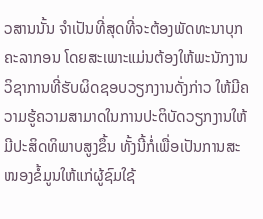ວສານນັ້ນ ຈຳເປັນທີ່ສຸດທີ່ຈະຕ້ອງພັດທະນາບຸກຄະລາກອນ ໂດຍສະເພາະແມ່ນຕ້ອງໃຫ້ພະນັກງານວິຊາການທີ່ຮັບຜິດຊອບວຽກງານດັ່ງກ່າວ ໃຫ້ມີຄວາມຮູ້ຄວາມສາມາດໃນການປະຕິບັດວຽກງານໃຫ້ມີປະສິດທິພາບສູງຂຶ້ນ ທັ້ງນີ້ກໍ່ເພື່ອເປັນການສະໜອງຂໍ້ມູນໃຫ້ແກ່ຜູ້ຊົມໃຊ້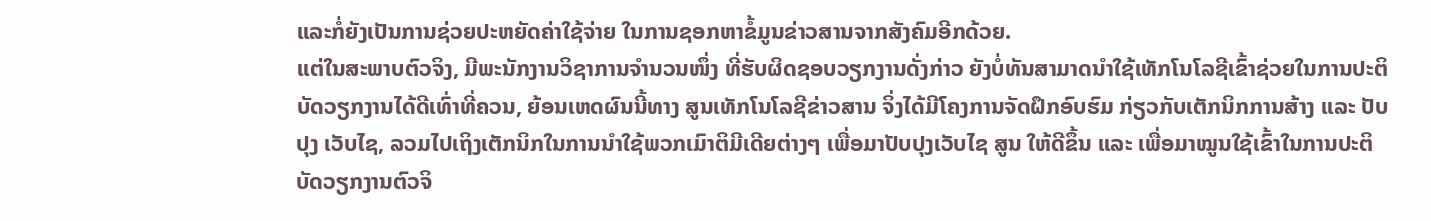ແລະກໍ່ຍັງເປັນການຊ່ວຍປະຫຍັດຄ່າໃຊ້ຈ່າຍ ໃນການຊອກຫາຂໍ້ມູນຂ່າວສານຈາກສັງຄົມອີກດ້ວຍ.
ແຕ່ໃນສະພາບຕົວຈິງ, ມີພະນັກງານວິຊາການຈຳນວນໜຶ່ງ ທີ່ຮັບຜິດຊອບວຽກງານດັ່ງກ່າວ ຍັງບໍ່ທັນສາມາດນຳໃຊ້ເທັກໂນໂລຊີເຂົ້າຊ່ວຍໃນການປະຕິບັດວຽກງານໄດ້ດີເທົ່າທີ່ຄວນ, ຍ້ອນເຫດຜົນນີ້ທາງ ສູນເທັກໂນໂລຊີຂ່າວສານ ຈິ່ງໄດ້ມີໂຄງການຈັດຝຶກອົບຮົມ ກ່ຽວກັບເຕັກນິກການສ້າງ ແລະ ປັບປຸງ ເວັບໄຊ, ລວມໄປເຖິງເຕັກນິກໃນການນຳໃຊ້ພວກເມົາຕິມີເດີຍຕ່າງໆ ເພື່ອມາປັບປຸງເວັບໄຊ ສູນ ໃຫ້ດີຂຶ້ນ ແລະ ເພື່ອມາໝູນໃຊ້ເຂົ້າໃນການປະຕິບັດວຽກງານຕົວຈິ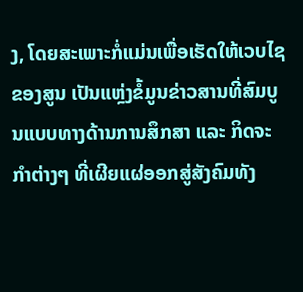ງ, ໂດຍສະເພາະກໍ່ແມ່ນເພື່ອເຮັດໃຫ້ເວບໄຊ ຂອງສູນ ເປັນແຫຼ່ງຂໍ້ມູນຂ່າວສານທີ່ສົມບູນແບບທາງດ້ານການສຶກສາ ແລະ ກິດຈະກຳຕ່າງໆ ທີ່ເຜີຍແຜ່ອອກສູ່ສັງຄົມທັງ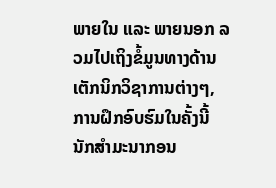ພາຍໃນ ແລະ ພາຍນອກ ລວມໄປເຖິງຂໍ້ມູນທາງດ້ານເຕັກນິກວິຊາການຕ່າງໆ, ການຝຶກອົບຮົມໃນຄັ້ງນີ້ ນັກສຳມະນາກອນ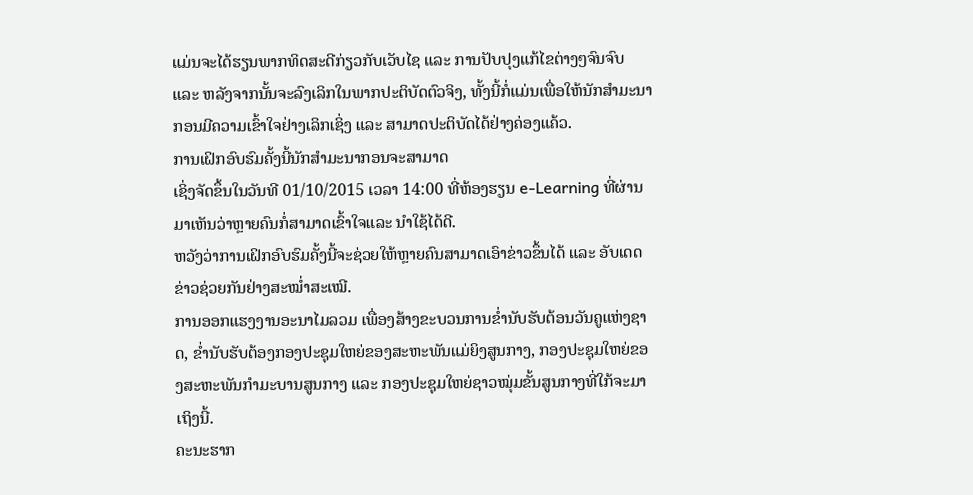ແມ່ນຈະໄດ້ຮຽນພາກທິດສະດີກ່ຽວກັບເວັບໄຊ ແລະ ການປັບປຸງແກ້ໄຂຕ່າງໆຈົນຈົບ ແລະ ຫລັງຈາກນັ້ນຈະລົງເລິກໃນພາກປະຕິບັດຕົວຈິງ, ທັ້ງນີ້ກໍ່ແມ່ນເພື່ອໃຫ້ນັກສຳມະນາກອນມີຄວາມເຂົ້າໃຈຢ່າງເລິກເຊິ່ງ ແລະ ສາມາດປະຕິບັດໄດ້ຢ່າງຄ່ອງແຄ້ວ.
ການເຝິກອົບຮົມຄັ້ງນີ້ນັກສຳມະນາກອນຈະສາມາດ
ເຊິ່ງຈັດຂຶ້ນໃນວັນທີ 01/10/2015 ເວລາ 14:00 ທີ່ຫ້ອງຮຽນ e-Learning ທີ່ຜ່ານມາເຫັນວ່າຫຼາຍຄົນກໍ່ສາມາດເຂົ້າໃຈແລະ ນຳໃຊ້ໄດ້ດີ.
ຫວັງວ່າການເຝິກອົບຮົມຄັ້ງນີ້ຈະຊ່ວຍໃຫ້ຫຼາຍຄົນສາມາດເອົາຂ່າວຂຶ້ນໄດ້ ແລະ ອັບເດດຂ່າວຊ່ວຍກັນຢ່າງສະໝ່ຳສະເໝີ.
ການອອກແຮງງານອະນາໄມລວມ ເພື່ອງສ້າງຂະບວນການຂໍ່ານັບຮັບຕ້ອນວັນຄູແຫ່ງຊາດ, ຂໍ່ານັບຮັບຕ້ອງກອງປະຊຸມໃຫຍ່ຂອງສະຫະພັນແມ່ຍິງສູນກາງ, ກອງປະຊຸມໃຫຍ່ຂອງສະຫະພັນກໍາມະບານສູນກາງ ແລະ ກອງປະຊຸມໃຫຍ່ຊາວໝຸ່ມຂັ້ນສູນກາງທີ່ໃກ້ຈະມາເຖິງນີ້.
ຄະນະຮາກ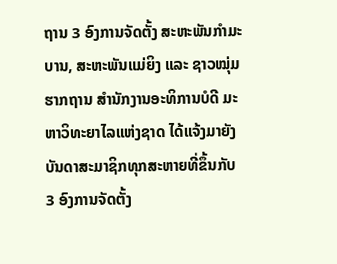ຖານ 3 ອົງການຈັດຕັ້ງ ສະຫະພັນກໍາມະບານ, ສະຫະພັນແມ່ຍິງ ແລະ ຊາວໝຸ່ມຮາກຖານ ສໍານັກງານອະທິການບໍດີ ມະຫາວິທະຍາໄລແຫ່ງຊາດ ໄດ້ແຈ້ງມາຍັງບັນດາສະມາຊິກທຸກສະຫາຍທີ່ຂຶ້ນກັບ 3 ອົງການຈັດຕັ້ງ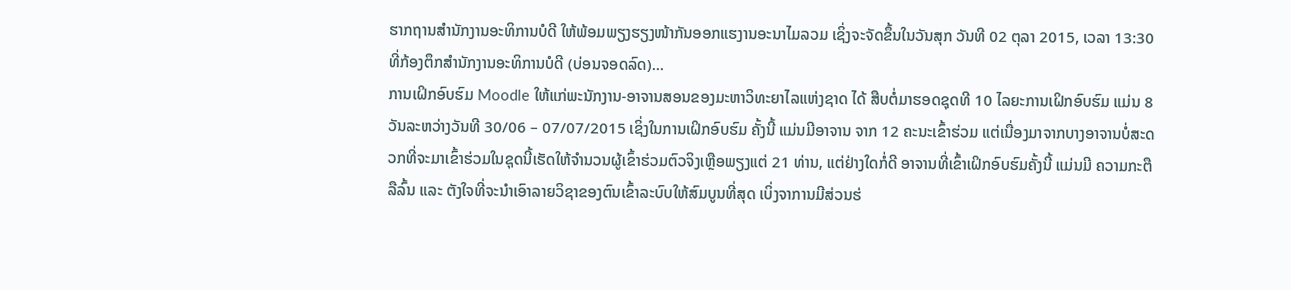ຮາກຖານສໍານັກງານອະທິການບໍດີ ໃຫ້ພ້ອມພຽງຮຽງໜ້າກັນອອກແຮງານອະນາໄມລວມ ເຊິ່ງຈະຈັດຂຶ້ນໃນວັນສຸກ ວັນທີ 02 ຕຸລາ 2015, ເວລາ 13:30 ທີ່ກ້ອງຕຶກສໍານັກງານອະທິການບໍດີ (ບ່ອນຈອດລົດ)…
ການເຝິກອົບຮົມ Moodle ໃຫ້ແກ່ພະນັກງານ-ອາຈານສອນຂອງມະຫາວິທະຍາໄລແຫ່ງຊາດ ໄດ້ ສືບຕໍ່ມາຮອດຊຸດທີ 10 ໄລຍະການເຝິກອົບຮົມ ແມ່ນ 8 ວັນລະຫວ່າງວັນທີ 30/06 – 07/07/2015 ເຊິ່ງໃນການເຝິກອົບຮົມ ຄັ້ງນີ້ ແມ່ນມີອາຈານ ຈາກ 12 ຄະນະເຂົ້າຮ່ວມ ແຕ່ເນື່ອງມາຈາກບາງອາຈານບໍ່ສະດວກທີ່ຈະມາເຂົ້າຮ່ວມໃນຊຸດນີ້ເຮັດໃຫ້ຈຳນວນຜູ້ເຂົ້າຮ່ວມຕົວຈິງເຫຼືອພຽງແຕ່ 21 ທ່ານ, ແຕ່ຢ່າງໃດກໍ່ດີ ອາຈານທີ່ເຂົ້າເຝິກອົບຮົມຄັ້ງນີ້ ແມ່ນມີ ຄວາມກະຕືລືລົ້ນ ແລະ ຕັງໃຈທີ່ຈະນຳເອົາລາຍວິຊາຂອງຕົນເຂົ້າລະບົບໃຫ້ສົມບູນທີ່ສຸດ ເບິ່ງຈາການມີສ່ວນຮ່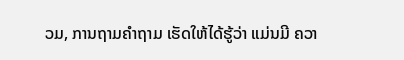ວມ, ການຖາມຄຳຖາມ ເຮັດໃຫ້ໄດ້ຮູ້ວ່າ ແມ່ນມີ ຄວາ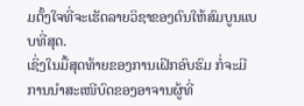ມຕັ້ງໃຈທີ່ຈະເຮັດລາຍວິຊາຂອງຕົນໃຫ້ສົມບູນແບບທີ່ສຸດ.
ເຊິ່ງໃນມື້ສຸດທ້າຍຂອງການເຝິກອົບຮົມ ກໍ່ຈະມີການນຳສະເໜີບົດຂອງອາຈານຜູ້ທີ່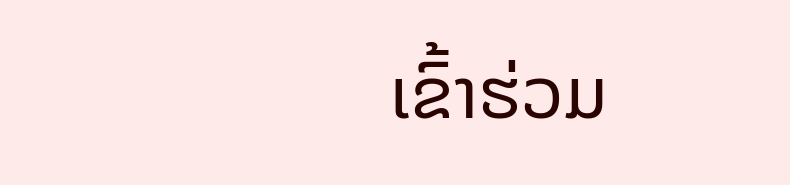ເຂົ້າຮ່ວມ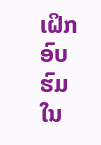ເຝິກອົບຮົມ ໃນ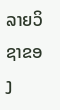ລາຍວິຊາຂອງ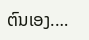ຕົນເອງ.…